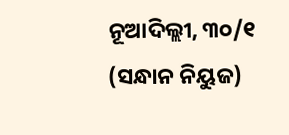ନୂଆଦିଲ୍ଲୀ, ୩୦/୧ (ସନ୍ଧାନ ନିୟୁଜ)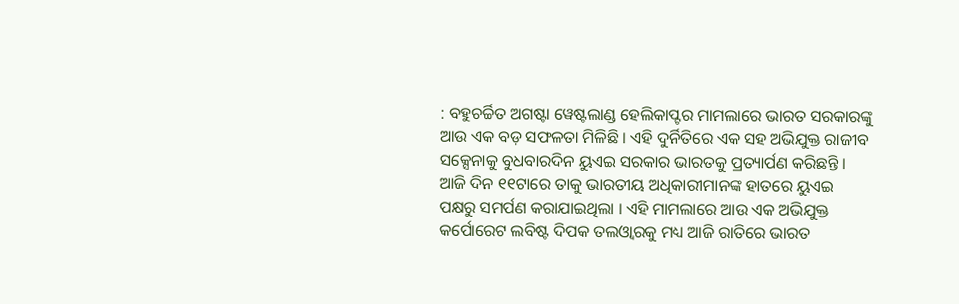: ବହୁଚର୍ଚ୍ଚିତ ଅଗଷ୍ଟା ୱେଷ୍ଟଲାଣ୍ଡ ହେଲିକାପ୍ଟର ମାମଲାରେ ଭାରତ ସରକାରଙ୍କୁ ଆଉ ଏକ ବଡ଼ ସଫଳତା ମିଳିଛି । ଏହି ଦୁର୍ନିତିରେ ଏକ ସହ ଅଭିଯୁକ୍ତ ରାଜୀବ ସକ୍ସେନାକୁ ବୁଧବାରଦିନ ୟୁଏଇ ସରକାର ଭାରତକୁ ପ୍ରତ୍ୟାର୍ପଣ କରିଛନ୍ତି । ଆଜି ଦିନ ୧୧ଟାରେ ତାକୁ ଭାରତୀୟ ଅଧିକାରୀମାନଙ୍କ ହାତରେ ୟୁଏଇ ପକ୍ଷରୁ ସମର୍ପଣ କରାଯାଇଥିଲା । ଏହି ମାମଲାରେ ଆଉ ଏକ ଅଭିଯୁକ୍ତ କର୍ପୋରେଟ ଲବିଷ୍ଟ ଦିପକ ତଲଓ୍ଵାରକୁ ମଧ୍ୟ ଆଜି ରାତିରେ ଭାରତ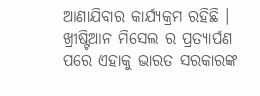ଆଣାଯିବାର କାର୍ଯ୍ୟକ୍ରମ ରହିଛି । ଖ୍ରୀଷ୍ଟିଆନ ମିସେଲ ର ପ୍ରତ୍ୟାର୍ପଣ ପରେ ଏହାକୁ ଭାରତ ସରକାରଙ୍କ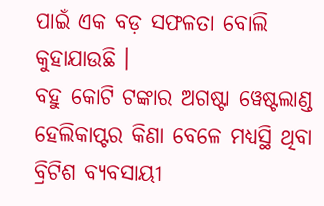ପାଇଁ ଏକ ବଡ଼ ସଫଳତା ବୋଲି କୁହାଯାଉଛି ।
ବହୁ କୋଟି ଟଙ୍କାର ଅଗଷ୍ଟା ୱେଷ୍ଟଲାଣ୍ଡ ହେଲିକାପ୍ଟର କିଣା ବେଳେ ମଧ୍ୟସ୍ଥି ଥିବା ବ୍ରିଟିଶ ବ୍ୟବସାୟୀ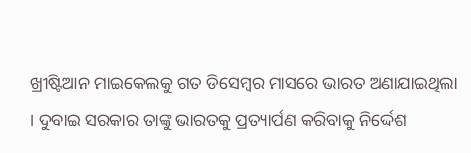ଖ୍ରୀଷ୍ଟିଆନ ମାଇକେଲକୁ ଗତ ଡିସେମ୍ବର ମାସରେ ଭାରତ ଅଣାଯାଇଥିଲା । ଦୁବାଇ ସରକାର ତାଙ୍କୁ ଭାରତକୁ ପ୍ରତ୍ୟାର୍ପଣ କରିବାକୁ ନିର୍ଦ୍ଦେଶ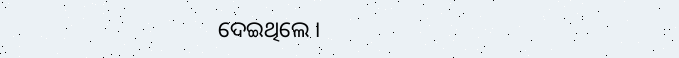ଦେଇଥିଲେ ।